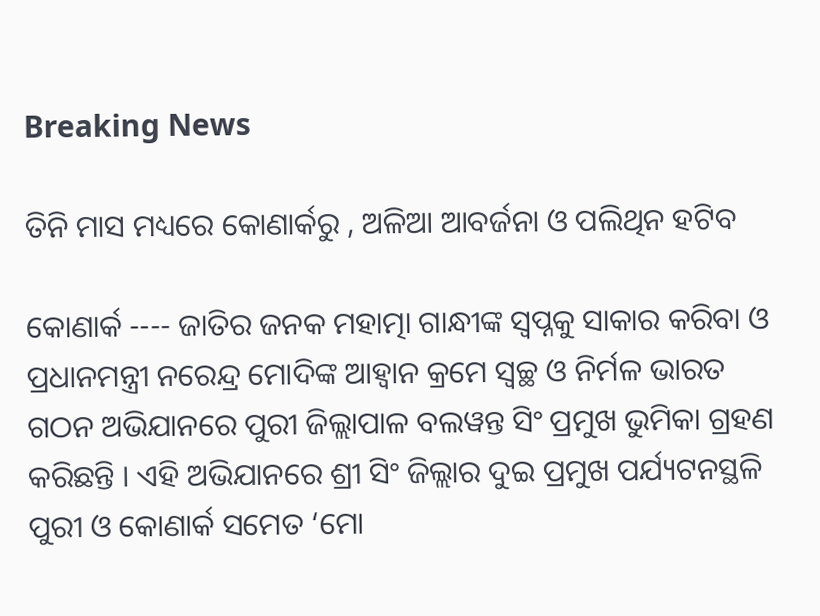Breaking News

ତିନି ମାସ ମଧ୍ୟରେ କୋଣାର୍କରୁ , ଅଳିଆ ଆବର୍ଜନା ଓ ପଲିଥିନ ହଟିବ

କୋଣାର୍କ ---- ଜାତିର ଜନକ ମହାତ୍ମା ଗାନ୍ଧୀଙ୍କ ସ୍ୱପ୍ନକୁ ସାକାର କରିବା ଓ ପ୍ରଧାନମନ୍ତ୍ରୀ ନରେନ୍ଦ୍ର ମୋଦିଙ୍କ ଆହ୍ୱାନ କ୍ରମେ ସ୍ୱଚ୍ଛ ଓ ନିର୍ମଳ ଭାରତ ଗଠନ ଅଭିଯାନରେ ପୁରୀ ଜିଲ୍ଲାପାଳ ବଲୱନ୍ତ ସିଂ ପ୍ରମୁଖ ଭୁମିକା ଗ୍ରହଣ କରିଛନ୍ତି । ଏହି ଅଭିଯାନରେ ଶ୍ରୀ ସିଂ ଜିଲ୍ଲାର ଦୁଇ ପ୍ରମୁଖ ପର୍ଯ୍ୟଟନସ୍ଥଳି ପୁରୀ ଓ କୋଣାର୍କ ସମେତ ‘ମୋ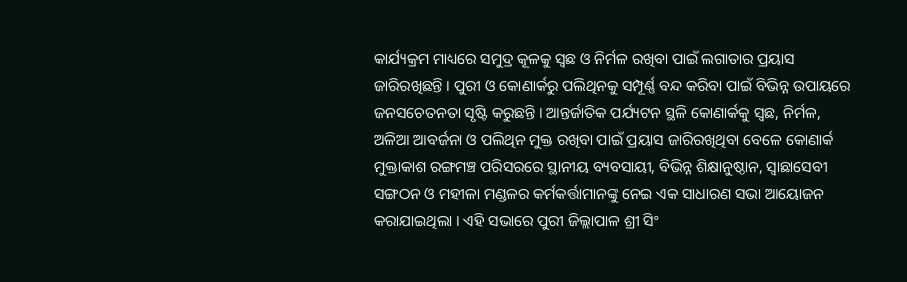କାର୍ଯ୍ୟକ୍ରମ ମାଧ୍ୟରେ ସମୁଦ୍ର କୂଳକୁ ସ୍ୱଛ ଓ ନିର୍ମଳ ରଖିବା ପାଇଁ ଲଗାତାର ପ୍ରୟାସ ଜାରିରଖିଛନ୍ତି । ପୁରୀ ଓ କୋଣାର୍କରୁ ପଲିଥିନକୁ ସମ୍ପୂର୍ଣ୍ଣ ବନ୍ଦ କରିବା ପାଇଁ ବିଭିନ୍ନ ଉପାୟରେ ଜନସଚେତନତା ସୃଷ୍ଟି କରୁଛନ୍ତି । ଆନ୍ତର୍ଜାତିକ ପର୍ଯ୍ୟଟନ ସ୍ଥଳି କୋଣାର୍କକୁ ସ୍ୱଛ, ନିର୍ମଳ, ଅଳିଆ ଆବର୍ଜନା ଓ ପଲିଥିନ ମୁକ୍ତ ରଖିବା ପାଇଁ ପ୍ରୟାସ ଜାରିରଖିଥିବା ବେଳେ କୋଣାର୍କ ମୁକ୍ତାକାଶ ରଙ୍ଗମଞ୍ଚ ପରିସରରେ ସ୍ଥାନୀୟ ବ୍ୟବସାୟୀ, ବିଭିନ୍ନ ଶିକ୍ଷାନୁଷ୍ଠାନ, ସ୍ୱାଛାସେବୀ ସଙ୍ଗଠନ ଓ ମହୀଳା ମଣ୍ଡଳର କର୍ମକର୍ତ୍ତାମାନଙ୍କୁ ନେଇ ଏକ ସାଧାରଣ ସଭା ଆୟୋଜନ କରାଯାଇଥିଲା । ଏହି ସଭାରେ ପୁରୀ ଜିଲ୍ଲାପାଳ ଶ୍ରୀ ସିଂ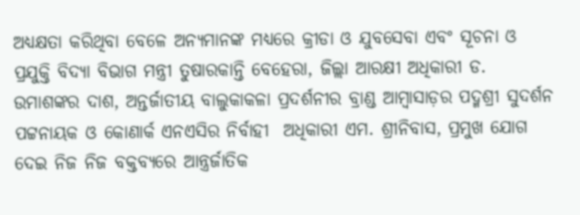ଅଧ୍ୟକ୍ଷତା କରିଥିବା ବେଳେ ଅନ୍ୟମାନଙ୍କ ମଧ୍ୟରେ କ୍ରୀଡା ଓ ଯୁବସେବା ଏବଂ ସୂଚନା ଓ ପ୍ରଯୁକ୍ତି ବିଦ୍ୟା ବିଭାଗ ମନ୍ତ୍ରୀ ତୁଷାରକାନ୍ତି ବେହେରା, ଜିଲ୍ଲା ଆରକ୍ଷୀ ଅଧିକାରୀ ଡ. ଉମାଶଙ୍କର ଦାଶ, ଅନ୍ତର୍ଜାତୀୟ ବାଲୁକାକଳା ପ୍ରଦର୍ଶନୀର ବ୍ରାଣ୍ଡ ଆମ୍ବାସାଡ଼ର ପଦ୍ମଶ୍ରୀ ସୁଦର୍ଶନ ପଟ୍ଟନାୟକ ଓ କୋଣାର୍କ ଏନଏସିର ନିର୍ବାହୀ  ଅଧିକାରୀ ଏମ. ଶ୍ରୀନିବାସ, ପ୍ରମୁଖ ଯୋଗ ଦେଇ ନିଜ ନିଜ ବକ୍ତବ୍ୟରେ ଆନ୍ତ୍ରର୍ଜାତିକ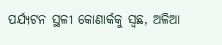ପର୍ଯ୍ୟଟନ ସ୍ଥଳୀ କୋଣାର୍କକୁ ସ୍ୱଛ, ଅଳିଆ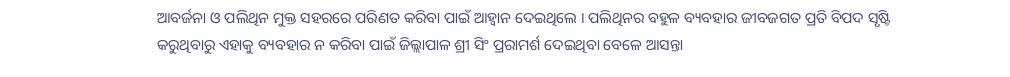ଆବର୍ଜନା ଓ ପଲିଥିନ ମୁକ୍ତ ସହରରେ ପରିଣତ କରିବା ପାଇଁ ଆହ୍ୱାନ ଦେଇଥିଲେ । ପଲିଥିନର ବହୁଳ ବ୍ୟବହାର ଜୀବଜଗତ ପ୍ରତି ବିପଦ ସୃଷ୍ଟି କରୁଥିବାରୁ ଏହାକୁ ବ୍ୟବହାର ନ କରିବା ପାଇଁ ଜିଲ୍ଲାପାଳ ଶ୍ରୀ ସିଂ ପ୍ରରାମର୍ଶ ଦେଇଥିବା ବେଳେ ଆସନ୍ତା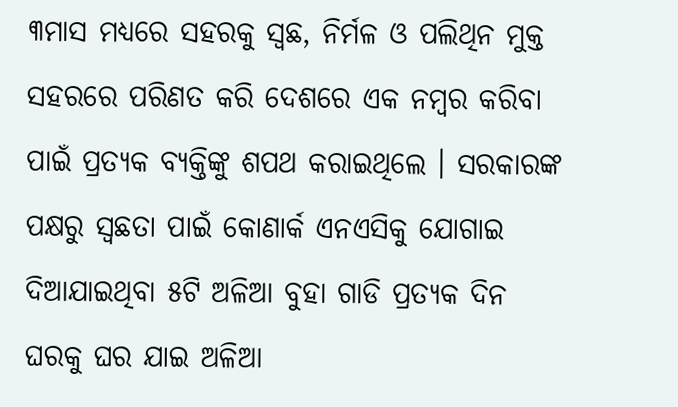୩ମାସ ମଧ୍ୟରେ ସହରକୁ ସ୍ୱଛ, ନିର୍ମଳ ଓ ପଲିଥିନ ମୁକ୍ତ ସହରରେ ପରିଣତ କରି ଦେଶରେ ଏକ ନମ୍ବର କରିବା ପାଇଁ ପ୍ରତ୍ୟକ ବ୍ୟକ୍ତିଙ୍କୁ ଶପଥ କରାଇଥିଲେ । ସରକାରଙ୍କ ପକ୍ଷରୁ ସ୍ୱଛତା ପାଇଁ କୋଣାର୍କ ଏନଏସିକୁ ଯୋଗାଇ ଦିଆଯାଇଥିବା ୫ଟି ଅଳିଆ ବୁହା ଗାଡି ପ୍ରତ୍ୟକ ଦିନ ଘରକୁ ଘର ଯାଇ ଅଳିଆ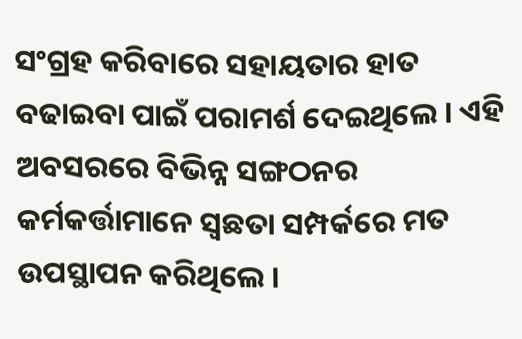ସଂଗ୍ରହ କରିବାରେ ସହାୟତାର ହାତ ବଢାଇବା ପାଇଁ ପରାମର୍ଶ ଦେଇଥିଲେ । ଏହି ଅବସରରେ ବିଭିନ୍ନ ସଙ୍ଗଠନର କର୍ମକର୍ତ୍ତାମାନେ ସ୍ୱଛତା ସମ୍ପର୍କରେ ମତ ଉପସ୍ଥାପନ କରିଥିଲେ ।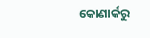କୋଣାର୍କରୁ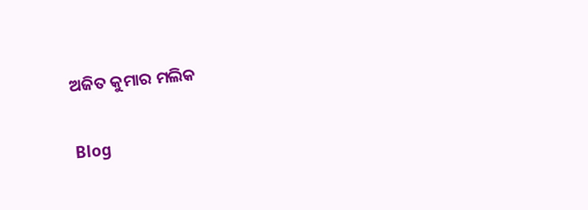ଅଜିତ କୁମାର ମଲିକ

Blog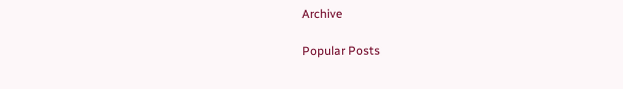Archive

Popular Posts